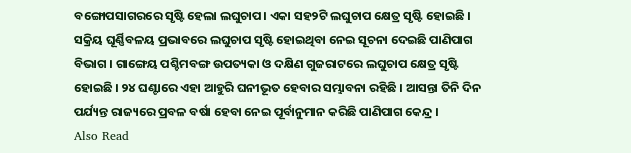ବଙ୍ଗୋପସାଗରରେ ସୃଷ୍ଟି ହେଲା ଲଘୁଚାପ। ଏକା ସହ୨ଟି ଲଘୁଚାପ କ୍ଷେତ୍ର ସୃଷ୍ଟି ହୋଇଛି । ସକ୍ରିୟ ଘୂର୍ଣ୍ଣିବଳୟ ପ୍ରଭାବରେ ଲଘୁଚାପ ସୃଷ୍ଟି ହୋଇଥିବା ନେଇ ସୂଚନା ଦେଇଛି ପାଣିପାଗ ବିଭାଗ । ଗାଙ୍ଗେୟ ପଶ୍ଚିମବଙ୍ଗ ଉପତ୍ୟକା ଓ ଦକ୍ଷିଣ ଗୁଜରାଟରେ ଲଘୁଚାପ କ୍ଷେତ୍ର ସୃଷ୍ଟି ହୋଇଛି । ୨୪ ଘଣ୍ଟାରେ ଏହା ଆହୁରି ଘନୀଭୂତ ହେବାର ସମ୍ଭାବନା ରହିଛି । ଆସନ୍ତା ତିନି ଦିନ ପର୍ଯ୍ୟନ୍ତ ରାଜ୍ୟରେ ପ୍ରବଳ ବର୍ଷା ହେବା ନେଇ ପୂର୍ବାନୁମାନ କରିଛି ପାଣିପାଗ କେନ୍ଦ୍ର ।
Also Read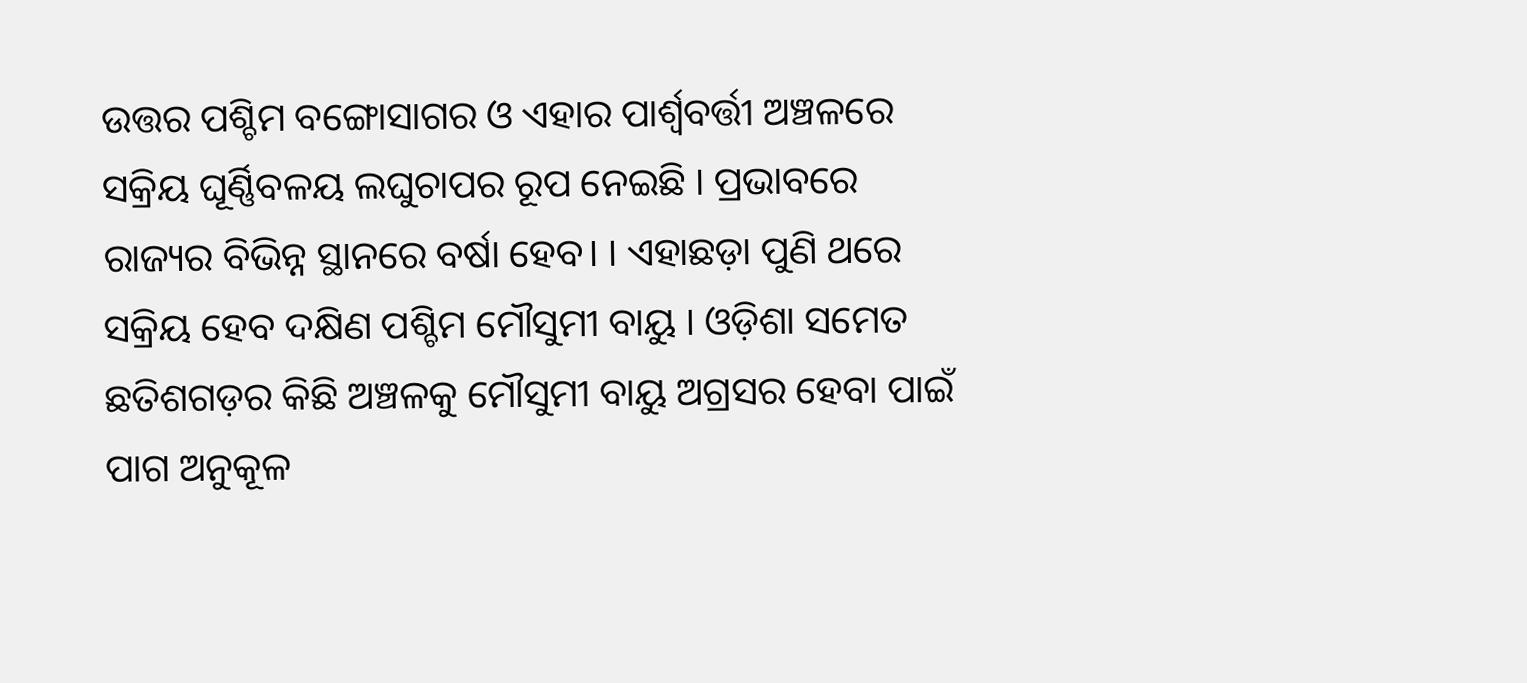ଉତ୍ତର ପଶ୍ଚିମ ବଙ୍ଗୋସାଗର ଓ ଏହାର ପାର୍ଶ୍ବବର୍ତ୍ତୀ ଅଞ୍ଚଳରେ ସକ୍ରିୟ ଘୂର୍ଣ୍ଣିବଳୟ ଲଘୁଚାପର ରୂପ ନେଇଛି । ପ୍ରଭାବରେ ରାଜ୍ୟର ବିଭିନ୍ନ ସ୍ଥାନରେ ବର୍ଷା ହେବ। । ଏହାଛଡ଼ା ପୁଣି ଥରେ ସକ୍ରିୟ ହେବ ଦକ୍ଷିଣ ପଶ୍ଚିମ ମୌସୁମୀ ବାୟୁ । ଓଡ଼ିଶା ସମେତ ଛତିଶଗଡ଼ର କିଛି ଅଞ୍ଚଳକୁ ମୌସୁମୀ ବାୟୁ ଅଗ୍ରସର ହେବା ପାଇଁ ପାଗ ଅନୁକୂଳ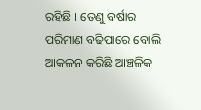ରହିଛି । ତେଣୁ ବର୍ଷାର ପରିମାଣ ବଢିପାରେ ବୋଲି ଆକଳନ କରିଛି ଆଞ୍ଚଳିକ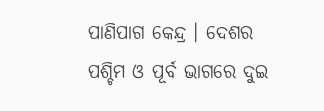ପାଣିପାଗ କେନ୍ଦ୍ର । ଦେଶର ପଶ୍ଚିମ ଓ ପୂର୍ବ ଭାଗରେ ଦୁଇ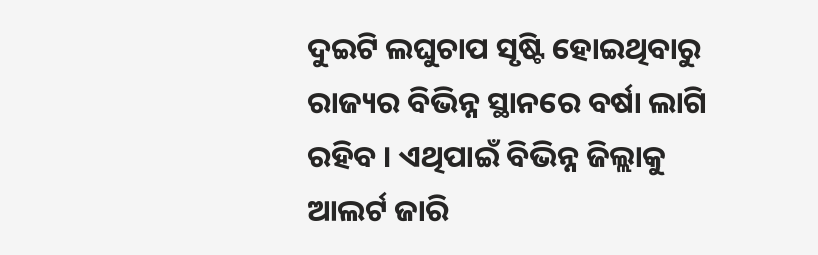ଦୁଇଟି ଲଘୁଚାପ ସୃଷ୍ଟି ହୋଇଥିବାରୁ ରାଜ୍ୟର ବିଭିନ୍ନ ସ୍ଥାନରେ ବର୍ଷା ଲାଗି ରହିବ । ଏଥିପାଇଁ ବିଭିନ୍ନ ଜିଲ୍ଲାକୁ ଆଲର୍ଟ ଜାରି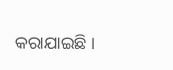କରାଯାଇଛି ।